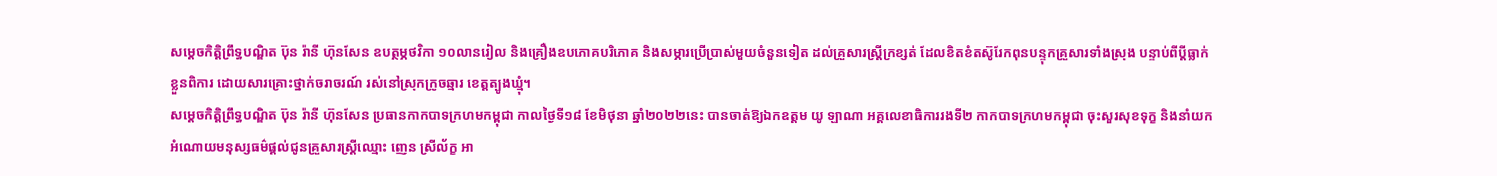សម្ដេចកិត្ដិព្រឹទ្ធបណ្ឌិត ប៊ុន រ៉ានី ហ៊ុនសែន ឧបត្ថម្ភថវិកា ១០លានរៀល និងគ្រឿងឧបភោគបរិភោគ និងសម្ភារប្រើប្រាស់មួយចំនួនទៀត ដល់គ្រួសារស្ត្រីក្រខ្សត់ ដែលខិតខំតស៊ូរែកពុនបន្ទុកគ្រួសារទាំងស្រុង បន្ទាប់ពីប្ដីធ្លាក់ខ្លួនពិការ ដោយសារគ្រោះថ្នាក់ចរាចរណ៍ រស់នៅស្រុកក្រូចឆ្មារ ខេត្តត្បូងឃ្មុំ។
សម្ដេចកិត្ដិព្រឹទ្ធបណ្ឌិត ប៊ុន រ៉ានី ហ៊ុនសែន ប្រធានកាកបាទក្រហមកម្ពុជា កាលថ្ងៃទី១៨ ខែមិថុនា ឆ្នាំ២០២២នេះ បានចាត់ឱ្យឯកឧត្តម យូ ឡាណា អគ្គលេខាធិការរងទី២ កាកបាទក្រហមកម្ពុជា ចុះសួរសុខទុក្ខ និងនាំយកអំណោយមនុស្សធម៌ផ្តល់ជូនគ្រួសារស្ត្រីឈ្មោះ ញេន ស្រីល័ក្ខ អា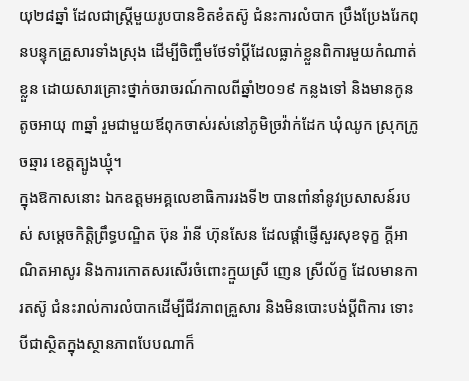យុ២៨ឆ្នាំ ដែលជាស្ត្រីមួយរូបបានខិតខំតស៊ូ ជំនះការលំបាក ប្រឹងប្រែងរែកពុនបន្ទុកគ្រួសារទាំងស្រុង ដើម្បីចិញ្ចឹមថែទាំប្តីដែលធ្លាក់ខ្លួនពិការមួយកំណាត់ខ្លួន ដោយសារគ្រោះថ្នាក់ចរាចរណ៍កាលពីឆ្នាំ២០១៩ កន្លងទៅ និងមានកូនតូចអាយុ ៣ឆ្នាំ រួមជាមួយឪពុកចាស់រស់នៅភូមិច្រវ៉ាក់ដែក ឃុំឈូក ស្រុកក្រូចឆ្មារ ខេត្តត្បូងឃ្មុំ។
ក្នុងឱកាសនោះ ឯកឧត្តមអគ្គលេខាធិការរងទី២ បានពាំនាំនូវប្រសាសន៍របស់ សម្តេចកិត្តិព្រឹទ្ធបណ្ឌិត ប៊ុន រ៉ានី ហ៊ុនសែន ដែលផ្តាំផ្ញើសួរសុខទុក្ខ ក្តីអាណិតអាសូរ និងការកោតសរសើរចំពោះក្មួយស្រី ញេន ស្រីល័ក្ខ ដែលមានការតស៊ូ ជំនះរាល់ការលំបាកដើម្បីជីវភាពគ្រួសារ និងមិនបោះបង់ប្តីពិការ ទោះបីជាស្ថិតក្នុងស្ថានភាពបែបណាក៏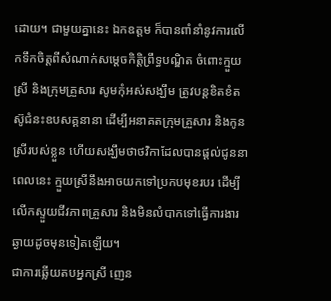ដោយ។ ជាមួយគ្នានេះ ឯកឧត្តម ក៏បានពាំនាំនូវការលើកទឹកចិត្តពីសំណាក់សម្តេចកិត្តិព្រឹទ្ធបណ្ឌិត ចំពោះក្មួយស្រី និងក្រុមគ្រួសារ សូមកុំអស់សង្ឃឹម ត្រូវបន្តខិតខំតស៊ូជំនះឧបសគ្គនានា ដើម្បីអនាគតក្រុមគ្រួសារ និងកូនស្រីរបស់ខ្លួន ហើយសង្ឃឹមថាថវិកាដែលបានផ្តល់ជូននាពេលនេះ ក្មួយស្រីនឹងអាចយកទៅប្រកបមុខរបរ ដើម្បីលើកស្ទួយជីវភាពគ្រួសារ និងមិនលំបាកទៅធ្វើការងារឆ្ងាយដូចមុនទៀតឡើយ។
ជាការឆ្លើយតបអ្នកស្រី ញេន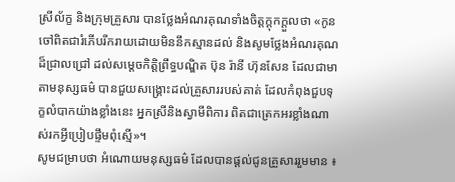ស្រីល័ក្ខ និងក្រុមគ្រួសារ បានថ្លែងអំណរគុណទាំងចិត្តក្តុកក្តួលថា «កូនចៅពិតជារំភើបរីករាយដោយមិននឹកស្មានដល់ និងសូមថ្លែងអំណរគុណដ៏ជ្រាលជ្រៅ ដល់សម្ដេចកិត្ដិព្រឹទ្ធបណ្ឌិត ប៊ុន រ៉ានី ហ៊ុនសែន ដែលជាមាតាមនុស្សធម៌ បានជួយសង្គ្រោះដល់គ្រួសាររបស់គាត់ ដែលកំពុងជួបទុក្ខលំបាកយ៉ាងខ្លាំងនេះ អ្នកស្រីនិងស្វាមីពិការ ពិតជាត្រេកអរខ្លាំងណាស់រកអ្វីប្រៀបផ្ទឹមពុំស្មើ»។
សូមជម្រាបថា អំណោយមនុស្សធម៌ ដែលបានផ្តល់ជូនគ្រួសាររួមមាន ៖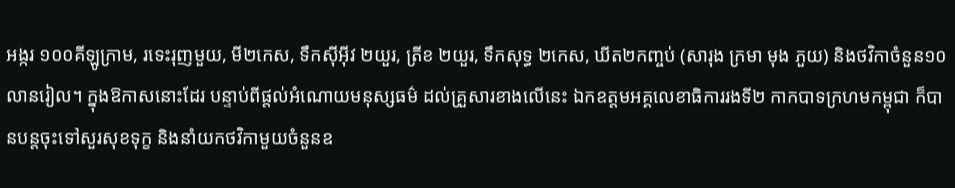អង្ករ ១០០គីឡូក្រាម, រទេះរុញមួយ, មី២កេស, ទឹកស៊ីអ៊ីវ ២យួរ, ត្រីខ ២យួរ, ទឹកសុទ្ធ ២កេស, ឃីត២កញ្ចប់ (សារុង ក្រមា មុង ភួយ) និងថវិកាចំនួន១០លានរៀល។ ក្នុងឱកាសនោះដែរ បន្ទាប់ពីផ្តល់អំណោយមនុស្សធម៌ ដល់គ្រួសារខាងលើនេះ ឯកឧត្តមអគ្គលេខាធិការរងទី២ កាកបាទក្រហមកម្ពុជា ក៏បានបន្តចុះទៅសួរសុខទុក្ខ និងនាំយកថវិកាមួយចំនួនឧ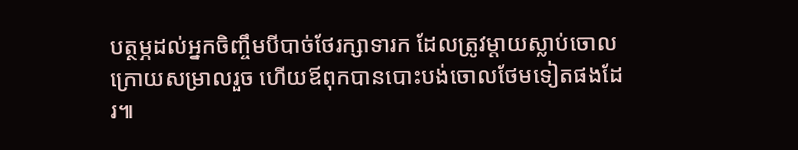បត្ថម្ភដល់អ្នកចិញ្ចឹមបីបាច់ថែរក្សាទារក ដែលត្រូវម្តាយស្លាប់ចោលក្រោយសម្រាលរួច ហើយឪពុកបានបោះបង់ចោលថែមទៀតផងដែរ៕